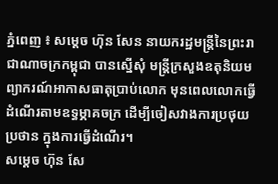ភ្នំពេញ ៖ សម្ដេច ហ៊ុន សែន នាយករដ្ឋមន្ដ្រីនៃព្រះរាជាណាចក្រកម្ពុជា បានស្នើសុំ មន្ត្រីក្រសួងឧតុនិយមព្យាករណ៍អាកាសធាតុប្រាប់លោក មុនពេលលោកធ្វើដំណើរតាមឧទ្ធម្ភាគចក្រ ដើម្បីចៀសវាងការប្រថុយប្រថាន ក្នុងការធ្វើដំណើរ។
សម្តេច ហ៊ុន សែ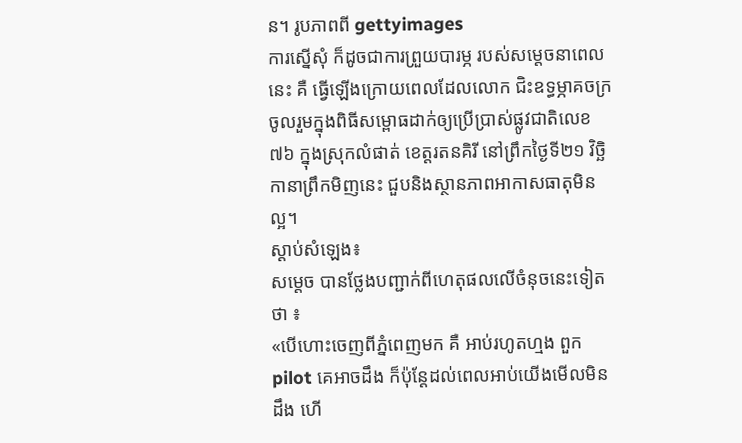ន។ រូបភាពពី gettyimages
ការស្នើសុំ ក៏ដូចជាការព្រួយបារម្ភ របស់សម្ដេចនាពេលនេះ គឺ ធ្វើឡើងក្រោយពេលដែលលោក ជិះឧទ្ធម្ភាគចក្រ ចូលរួមក្នុងពិធីសម្ពោធដាក់ឲ្យប្រើប្រាស់ផ្លូវជាតិលេខ៧៦ ក្នុងស្រុកលំផាត់ ខេត្តរតនគិរី នៅព្រឹកថ្ងៃទី២១ វិច្ឆិកានាព្រឹកមិញនេះ ជួបនិងស្ថានភាពអាកាសធាតុមិនល្អ។
ស្តាប់សំឡេង៖
សម្ដេច បានថ្លែងបញ្ជាក់ពីហេតុផលលើចំនុចនេះទៀតថា ៖
«បើហោះចេញពីភ្នំពេញមក គឺ អាប់រហូតហ្មង ពួកpilot គេអាចដឹង ក៏ប៉ុន្ដែដល់ពេលអាប់យើងមើលមិនដឹង ហើ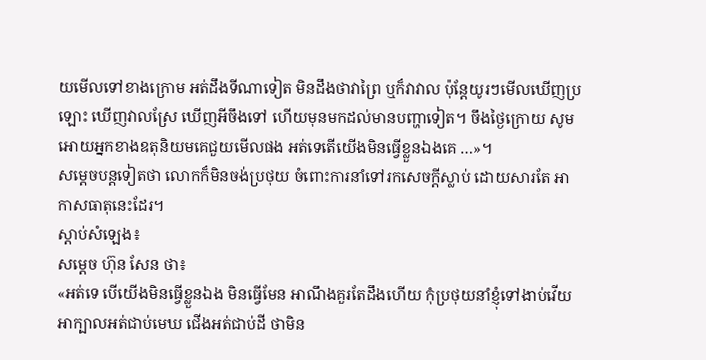យមើលទៅខាងក្រោម អត់ដឹងទីណាទៀត មិនដឹងថាវាព្រៃ ឬក៏វាវាល ប៉ុន្ដែយូរៗមើលឃើញប្រឡោះ ឃើញវាលស្រែ ឃើញអីចឹងទៅ ហើយមុនមកដល់មានបញ្ហាទៀត។ ចឹងថ្ងៃក្រោយ សូមអោយអ្នកខាងឧតុនិយមគេជួយមើលផង អត់ទេតើយើងមិនធ្វើខ្លួនឯងគេ …»។
សម្ដេចបន្តទៀតថា លោកក៏មិនចង់ប្រថុយ ចំពោះការនាំទៅរកសេចក្ដីស្លាប់ ដោយសារតែ អាកាសធាតុនេះដែរ។
ស្តាប់សំឡេង៖
សម្ដេច ហ៊ុន សែន ថា៖
«អត់ទេ បើយើងមិនធ្វើខ្លួនឯង មិនធ្វើមែន អាណឹងគួរតែដឹងហើយ កុំប្រថុយនាំខ្ញុំទៅងាប់វើយ អាក្បាលអត់ជាប់មេឃ ជើងអត់ជាប់ដី ថាមិន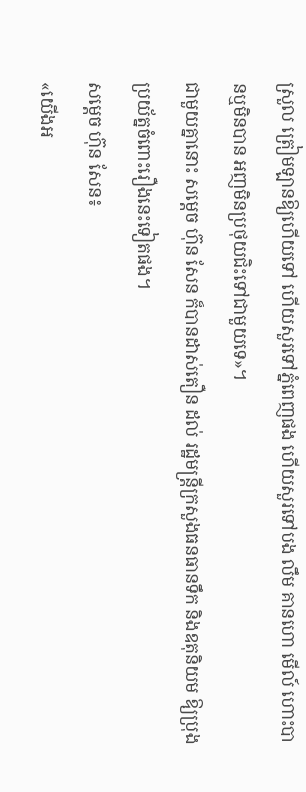ស្រួល ត្រៀមឡានឱ្យហើយទៅ ហើយសួរទៅភ្នំពេញផង ហើយសួរទៅបង លឹម គានហោ មើល៍ ហោះបានឬមិនបាន អញមិនប្រថុយជិះទៅជាមួយទេ»។
ជាមួយគ្នានោះ សម្ដេច ហ៊ុន សែន ក៏បានដាស់តឿន ដល់ រដ្ឋមន្ដ្រីក្រសួងធនធានទឹក និងឧតុនិយម ឱ្យប្រុងប្រយ័ត្នចំពោះរឿងនេះទៀតផង។
សម្ដេច ហ៊ុន សែន៖
«យើងអ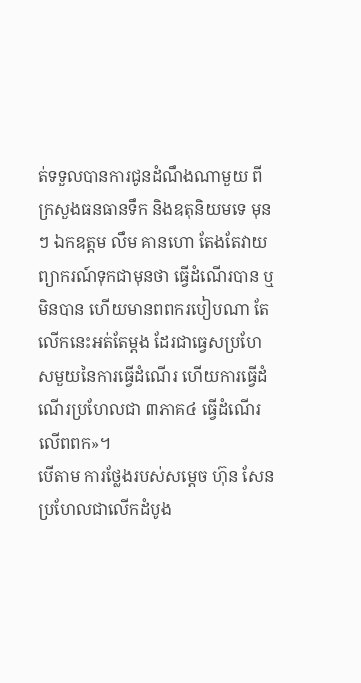ត់ទទួលបានការជូនដំណឹងណាមួយ ពីក្រសួងធនធានទឹក និងឧតុនិយមទេ មុនៗ ឯកឧត្ដម លឹម គានហោ តែងតែវាយព្យាករណ៍ទុកជាមុនថា ធ្វើដំណើរបាន ឬមិនបាន ហើយមានពពករបៀបណា តែលើកនេះអត់តែម្ដង ដែរជាធ្វេសប្រហែសមួយនៃការធ្វើដំណើរ ហើយការធ្វើដំណើរប្រហែលជា ៣ភាគ៤ ធ្វើដំណើរលើពពក»។
បើតាម ការថ្លែងរបស់សម្ដេច ហ៊ុន សែន ប្រហែលជាលើកដំបូង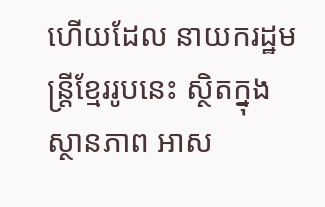ហើយដែល នាយករដ្ឋមន្ត្រីខ្មែររូបនេះ ស្ថិតក្នុងស្ថានភាព អាស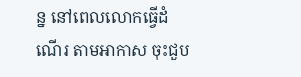ន្ន នៅពេលលោកធ្វើដំណើរ តាមអាកាស ចុះជួប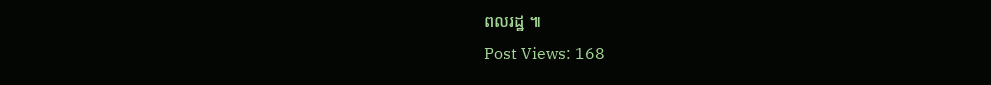ពលរដ្ឋ ៕
Post Views: 168